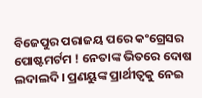ବିଜେପୁର ପରାଜୟ ପରେ କଂଗ୍ରେସର ପୋଷ୍ଟମର୍ଟମ ! ନେତାଙ୍କ ଭିତରେ ଦୋଷ ଲଦାଲଦି । ପ୍ରଣୟୁଙ୍କ ପ୍ରାର୍ଥୀତ୍ୱକୁ ନେଇ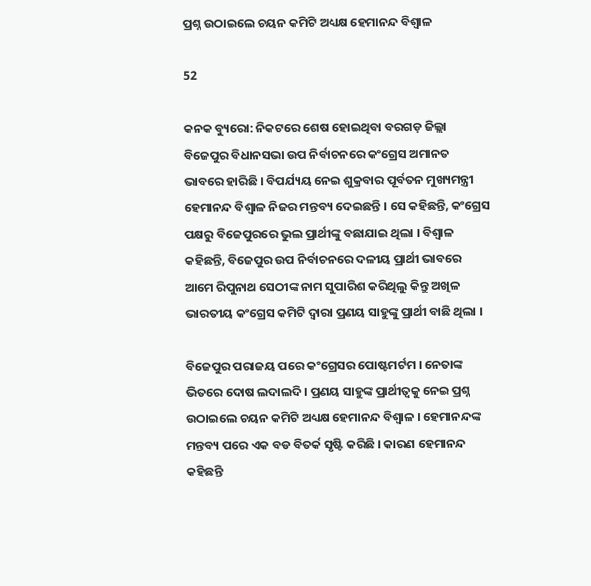ପ୍ରଶ୍ନ ଉଠାଇଲେ ଚୟନ କମିଟି ଅଧ୍ୟକ୍ଷ ହେମାନନ୍ଦ ବିଶ୍ୱାଳ

52

କନକ ବ୍ୟୁରୋ: ନିକଟରେ ଶେଷ ହୋଇଥିବା ବରଗଡ଼ ଜିଲ୍ଲା ବିଜେପୁର ବିଧାନସଭା ଉପ ନିର୍ବାଚନରେ କଂଗ୍ରେସ ଅମାନତ ଭାବରେ ହାରିଛି । ବିପର୍ଯ୍ୟୟ ନେଇ ଶୁକ୍ରବାର ପୂର୍ବତନ ମୁଖ୍ୟମନ୍ତ୍ରୀ ହେମାନନ୍ଦ ବିଶ୍ୱାଳ ନିଜର ମନ୍ତବ୍ୟ ଦେଇଛନ୍ତି । ସେ କହିଛନ୍ତି, କଂଗ୍ରେସ ପକ୍ଷରୁ ବିଜେପୁରରେ ଭୁଲ ପ୍ରାର୍ଥୀଙ୍କୁ ବଛାଯାଇ ଥିଲା । ବିଶ୍ୱାଳ କହିଛନ୍ତି, ବିଜେପୁର ଉପ ନିର୍ବାଚନରେ ଦଳୀୟ ପ୍ରାର୍ଥୀ ଭାବରେ ଆମେ ରିପୁନାଥ ସେଠୀଙ୍କ ନାମ ସୁପାରିଶ କରିଥିଲୁ କିନ୍ତୁ ଅଖିଳ ଭାରତୀୟ କଂଗ୍ରେସ କମିଟି ଦ୍ୱାରା ପ୍ରଣୟ ସାହୁଙ୍କୁ ପ୍ରାର୍ଥୀ ବାଛି ଥିଲା ।

ବିଜେପୁର ପରାଜୟ ପରେ କଂଗ୍ରେସର ପୋଷ୍ଟମର୍ଟମ । ନେତାଙ୍କ ଭିତରେ ଦୋଷ ଲଦାଲଦି । ପ୍ରଣୟ ସାହୁଙ୍କ ପ୍ରାର୍ଥୀତ୍ୱକୁ ନେଇ ପ୍ରଶ୍ନ ଉଠାଇଲେ ଚୟନ କମିଟି ଅଧ୍ୟକ୍ଷ ହେମାନନ୍ଦ ବିଶ୍ୱାଳ । ହେମାନନ୍ଦଙ୍କ ମନ୍ତବ୍ୟ ପରେ ଏକ ବଡ ବିତର୍କ ସୃଷ୍ଟି କରିଛି । କାରଣ ହେମାନନ୍ଦ କହିଛନ୍ତି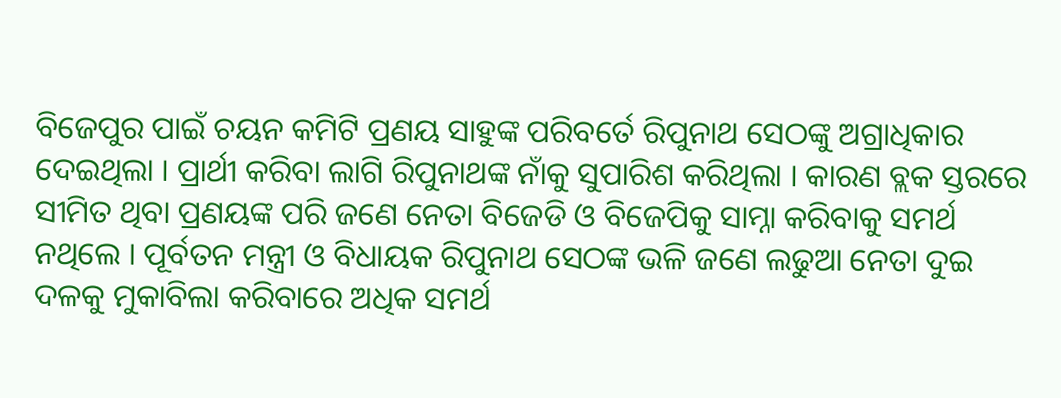ବିଜେପୁର ପାଇଁ ଚୟନ କମିଟି ପ୍ରଣୟ ସାହୁଙ୍କ ପରିବର୍ତେ ରିପୁନାଥ ସେଠଙ୍କୁ ଅଗ୍ରାଧିକାର ଦେଇଥିଲା । ପ୍ରାର୍ଥୀ କରିବା ଲାଗି ରିପୁନାଥଙ୍କ ନାଁକୁ ସୁପାରିଶ କରିଥିଲା । କାରଣ ବ୍ଲକ ସ୍ତରରେ ସୀମିତ ଥିବା ପ୍ରଣୟଙ୍କ ପରି ଜଣେ ନେତା ବିଜେଡି ଓ ବିଜେପିକୁ ସାମ୍ନା କରିବାକୁ ସମର୍ଥ ନଥିଲେ । ପୂର୍ବତନ ମନ୍ତ୍ରୀ ଓ ବିଧାୟକ ରିପୁନାଥ ସେଠଙ୍କ ଭଳି ଜଣେ ଲଢୁଆ ନେତା ଦୁଇ ଦଳକୁ ମୁକାବିଲା କରିବାରେ ଅଧିକ ସମର୍ଥ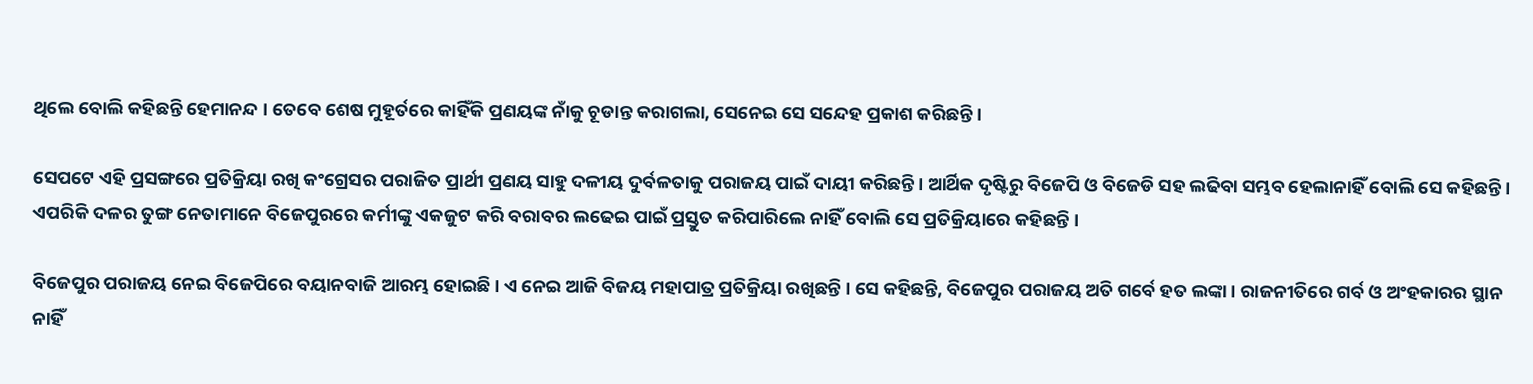ଥିଲେ ବୋଲି କହିଛନ୍ତି ହେମାନନ୍ଦ । ତେବେ ଶେଷ ମୁହୂର୍ତରେ କାହିଁକି ପ୍ରଣୟଙ୍କ ନାଁକୁ ଚୂଡାନ୍ତ କରାଗଲା, ସେନେଇ ସେ ସନ୍ଦେହ ପ୍ରକାଶ କରିଛନ୍ତି ।

ସେପଟେ ଏହି ପ୍ରସଙ୍ଗରେ ପ୍ରତିକ୍ରିୟା ରଖି କଂଗ୍ରେସର ପରାଜିତ ପ୍ରାର୍ଥୀ ପ୍ରଣୟ ସାହୁ ଦଳୀୟ ଦୁର୍ବଳତାକୁ ପରାଜୟ ପାଇଁ ଦାୟୀ କରିଛନ୍ତି । ଆର୍ଥିକ ଦୃଷ୍ଟିରୁ ବିଜେପି ଓ ବିଜେଡି ସହ ଲଢିବା ସମ୍ଭବ ହେଲାନାହିଁ ବୋଲି ସେ କହିଛନ୍ତି । ଏପରିକି ଦଳର ତୁଙ୍ଗ ନେତାମାନେ ବିଜେପୁରରେ କର୍ମୀଙ୍କୁ ଏକଜୁଟ କରି ବରାବର ଲଢେଇ ପାଇଁ ପ୍ରସ୍ତୁତ କରିପାରିଲେ ନାହିଁ ବୋଲି ସେ ପ୍ରତିକ୍ରିୟାରେ କହିଛନ୍ତି ।

ବିଜେପୁର ପରାଜୟ ନେଇ ବିଜେପିରେ ବୟାନବାଜି ଆରମ୍ଭ ହୋଇଛି । ଏ ନେଇ ଆଜି ବିଜୟ ମହାପାତ୍ର ପ୍ରତିକ୍ରିୟା ରଖିଛନ୍ତି । ସେ କହିଛନ୍ତି, ବିଜେପୁର ପରାଜୟ ଅତି ଗର୍ବେ ହତ ଲଙ୍କା । ରାଜନୀତିରେ ଗର୍ବ ଓ ଅଂହକାରର ସ୍ଥାନ ନାହିଁ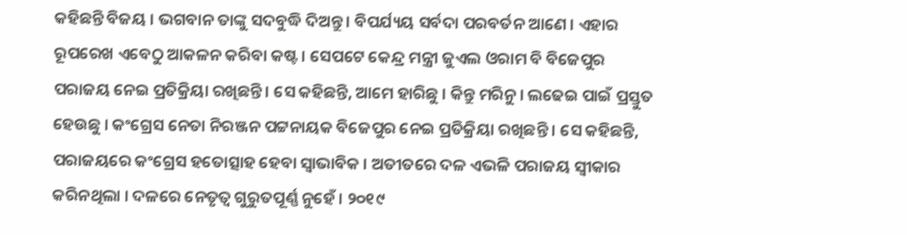କହିଛନ୍ତି ବିଜୟ । ଭଗବାନ ତାଙ୍କୁ ସଦବୁଦ୍ଧି ଦିଅନ୍ତୁ । ବିପର୍ଯ୍ୟୟ ସର୍ବଦା ପରବର୍ତନ ଆଣେ । ଏହାର ରୂପରେଖ ଏବେଠୁ ଆକଳନ କରିବା କଷ୍ଟ । ସେପଟେ କେନ୍ଦ୍ର ମନ୍ତ୍ରୀ ଜୁଏଲ ଓରାମ ବି ବିଜେପୁର ପରାଜୟ ନେଇ ପ୍ରତିକ୍ରିୟା ରଖିଛନ୍ତି । ସେ କହିଛନ୍ତି, ଆମେ ହାରିଛୁ । କିନ୍ତୁ ମରିନୁ । ଲଢେଇ ପାଇଁ ପ୍ରସ୍ତୁତ ହେଉଛୁ । କଂଗ୍ରେସ ନେତା ନିରଞ୍ଜନ ପଟ୍ଟନାୟକ ବିଜେପୁର ନେଇ ପ୍ରତିକ୍ରିୟା ରଖିଛନ୍ତି । ସେ କହିଛନ୍ତି, ପରାଜୟରେ କଂଗ୍ରେସ ହତୋତ୍ସାହ ହେବା ସ୍ୱାଭାବିକ । ଅତୀତରେ ଦଳ ଏଭଳି ପରାଜୟ ସ୍ୱୀକାର କରିନଥିଲା । ଦଳରେ ନେତୃତ୍ୱ ଗୁରୁତପୂର୍ଣ୍ଣ ନୁହେଁ । ୨୦୧୯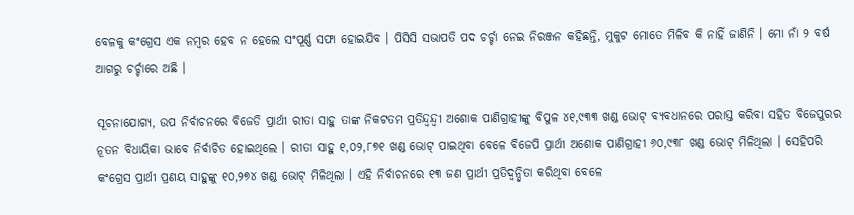ବେଳକୁ କଂଗ୍ରେସ ଏକ ନମ୍ବର ହେବ ନ ହେଲେ ସଂପୂର୍ଣ୍ଣ ସଫା ହୋଇଯିବ । ପିସିସି ସଭାପତି ପଦ ଚର୍ଚ୍ଚା ନେଇ ନିରଞ୍ଜନ କହିଛନ୍ତି, ମୁକୁଟ ମୋତେ ମିଳିବ କି ନାହିଁ ଜାଣିନି । ମୋ ନାଁ ୨ ବର୍ଷ ଆଗରୁ ଚର୍ଚ୍ଚାରେ ଅଛି ।

ସୂଚନାଯୋଗ୍ୟ, ଉପ ନିର୍ବାଚନରେ ବିଜେଡି ପ୍ରାର୍ଥୀ ରୀତା ସାହୁ ତାଙ୍କ ନିକଟତମ ପ୍ରତିନ୍ଦ୍ୱନ୍ଦ୍ୱୀ ଅଶୋକ ପାଣିଗ୍ରାହୀଙ୍କୁ ବିପୁଳ ୪୧,୯୩୩ ଖଣ୍ଡ ଭୋଟ୍ ବ୍ୟବଧାନରେ ପରାସ୍ତ କରିବା ସହିତ ବିଜେପୁରର ନୂତନ ବିଧାୟିକା ଭାବେ ନିର୍ବାଚିତ ହୋଇଥିଲେ । ରୀତା ସାହୁ ୧,୦୨,୮୭୧ ଖଣ୍ଡ ଭୋଟ୍ ପାଇଥିବା ବେଳେ ବିଜେପି ପ୍ରାର୍ଥୀ ଅଶୋକ ପାଣିଗ୍ରାହୀ ୬୦,୯୩୮ ଖଣ୍ଡ ଭୋଟ୍ ମିଳିଥିଲା । ସେହିପରି କଂଗ୍ରେସ ପ୍ରାର୍ଥୀ ପ୍ରଣୟ ସାହୁଙ୍କୁ ୧୦,୨୭୪ ଖଣ୍ଡ ଭୋଟ୍ ମିଳିଥିଲା । ଏହି ନିର୍ବାଚନରେ ୧୩ ଜଣ ପ୍ରାର୍ଥୀ ପ୍ରତିଦ୍ୱନ୍ଦ୍ୱିତା କରିଥିବା ବେଳେ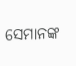ସେମାନଙ୍କ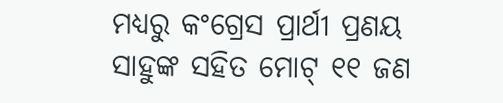ମଧ୍ୟରୁ କଂଗ୍ରେସ ପ୍ରାର୍ଥୀ ପ୍ରଣୟ ସାହୁଙ୍କ ସହିତ ମୋଟ୍ ୧୧ ଜଣ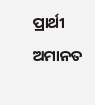ପ୍ରାର୍ଥୀ ଅମାନତ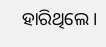ହାରିଥିଲେ ।